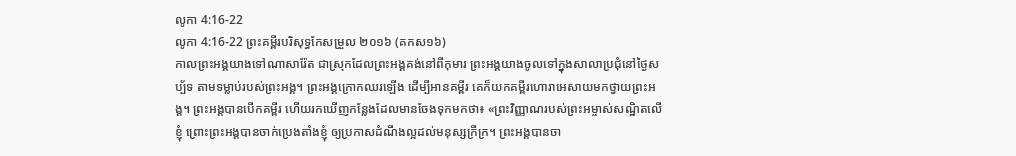លូកា 4:16-22
លូកា 4:16-22 ព្រះគម្ពីរបរិសុទ្ធកែសម្រួល ២០១៦ (គកស១៦)
កាលព្រះអង្គយាងទៅណាសារ៉ែត ជាស្រុកដែលព្រះអង្គគង់នៅពីកុមារ ព្រះអង្គយាងចូលទៅក្នុងសាលាប្រជុំនៅថ្ងៃសប្ប័ទ តាមទម្លាប់របស់ព្រះអង្គ។ ព្រះអង្គក្រោកឈរឡើង ដើម្បីអានគម្ពីរ គេក៏យកគម្ពីរហោរាអេសាយមកថ្វាយព្រះអង្គ។ ព្រះអង្គបានបើកគម្ពីរ ហើយរកឃើញកន្លែងដែលមានចែងទុកមកថា៖ «ព្រះវិញ្ញាណរបស់ព្រះអម្ចាស់សណ្ឋិតលើខ្ញុំ ព្រោះព្រះអង្គបានចាក់ប្រេងតាំងខ្ញុំ ឲ្យប្រកាសដំណឹងល្អដល់មនុស្សក្រីក្រ។ ព្រះអង្គបានចា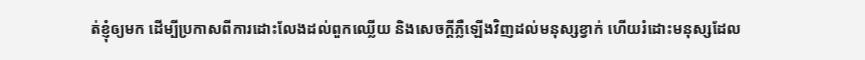ត់ខ្ញុំឲ្យមក ដើម្បីប្រកាសពីការដោះលែងដល់ពួកឈ្លើយ និងសេចក្តីភ្លឺឡើងវិញដល់មនុស្សខ្វាក់ ហើយរំដោះមនុស្សដែល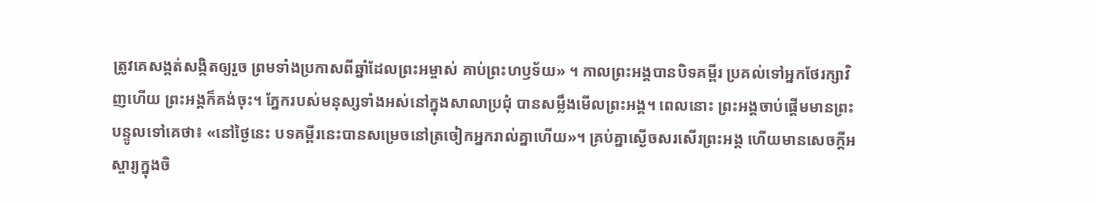ត្រូវគេសង្កត់សង្កិតឲ្យរួច ព្រមទាំងប្រកាសពីឆ្នាំដែលព្រះអម្ចាស់ គាប់ព្រះហឫទ័យ» ។ កាលព្រះអង្គបានបិទគម្ពីរ ប្រគល់ទៅអ្នកថែរក្សាវិញហើយ ព្រះអង្គក៏គង់ចុះ។ ភ្នែករបស់មនុស្សទាំងអស់នៅក្នុងសាលាប្រជុំ បានសម្លឹងមើលព្រះអង្គ។ ពេលនោះ ព្រះអង្គចាប់ផ្ដើមមានព្រះបន្ទូលទៅគេថា៖ «នៅថ្ងៃនេះ បទគម្ពីរនេះបានសម្រេចនៅត្រចៀកអ្នករាល់គ្នាហើយ»។ គ្រប់គ្នាស្ងើចសរសើរព្រះអង្គ ហើយមានសេចក្ដីអស្ចារ្យក្នុងចិ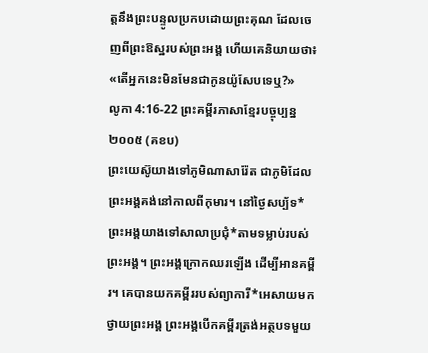ត្តនឹងព្រះបន្ទូលប្រកបដោយព្រះគុណ ដែលចេញពីព្រះឱស្ឋរបស់ព្រះអង្គ ហើយគេនិយាយថា៖ «តើអ្នកនេះមិនមែនជាកូនយ៉ូសែបទេឬ?»
លូកា 4:16-22 ព្រះគម្ពីរភាសាខ្មែរបច្ចុប្បន្ន ២០០៥ (គខប)
ព្រះយេស៊ូយាងទៅភូមិណាសារ៉ែត ជាភូមិដែលព្រះអង្គគង់នៅកាលពីកុមារ។ នៅថ្ងៃសប្ប័ទ* ព្រះអង្គយាងទៅសាលាប្រជុំ*តាមទម្លាប់របស់ព្រះអង្គ។ ព្រះអង្គក្រោកឈរឡើង ដើម្បីអានគម្ពីរ។ គេបានយកគម្ពីររបស់ព្យាការី*អេសាយមកថ្វាយព្រះអង្គ ព្រះអង្គបើកគម្ពីរត្រង់អត្ថបទមួយ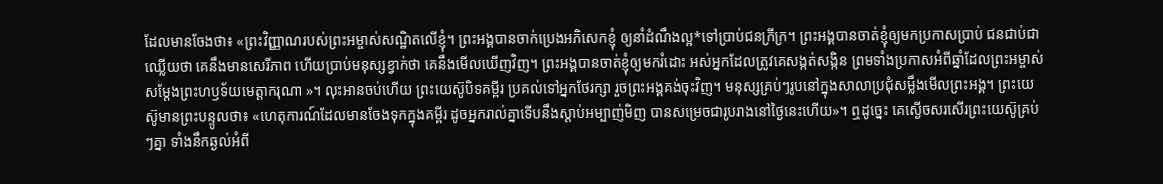ដែលមានចែងថា៖ «ព្រះវិញ្ញាណរបស់ព្រះអម្ចាស់សណ្ឋិតលើខ្ញុំ។ ព្រះអង្គបានចាក់ប្រេងអភិសេកខ្ញុំ ឲ្យនាំដំណឹងល្អ*ទៅប្រាប់ជនក្រីក្រ។ ព្រះអង្គបានចាត់ខ្ញុំឲ្យមកប្រកាសប្រាប់ ជនជាប់ជាឈ្លើយថា គេនឹងមានសេរីភាព ហើយប្រាប់មនុស្សខ្វាក់ថា គេនឹងមើលឃើញវិញ។ ព្រះអង្គបានចាត់ខ្ញុំឲ្យមករំដោះ អស់អ្នកដែលត្រូវគេសង្កត់សង្កិន ព្រមទាំងប្រកាសអំពីឆ្នាំដែលព្រះអម្ចាស់ សម្តែងព្រះហឫទ័យមេត្តាករុណា »។ លុះអានចប់ហើយ ព្រះយេស៊ូបិទគម្ពីរ ប្រគល់ទៅអ្នកថែរក្សា រួចព្រះអង្គគង់ចុះវិញ។ មនុស្សគ្រប់ៗរូបនៅក្នុងសាលាប្រជុំសម្លឹងមើលព្រះអង្គ។ ព្រះយេស៊ូមានព្រះបន្ទូលថា៖ «ហេតុការណ៍ដែលមានចែងទុកក្នុងគម្ពីរ ដូចអ្នករាល់គ្នាទើបនឹងស្ដាប់អម្បាញ់មិញ បានសម្រេចជារូបរាងនៅថ្ងៃនេះហើយ»។ ឮដូច្នេះ គេស្ងើចសរសើរព្រះយេស៊ូគ្រប់ៗគ្នា ទាំងនឹកឆ្ងល់អំពី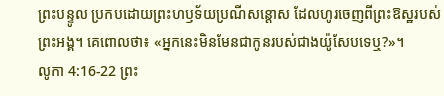ព្រះបន្ទូល ប្រកបដោយព្រះហឫទ័យប្រណីសន្ដោស ដែលហូរចេញពីព្រះឱស្ឋរបស់ព្រះអង្គ។ គេពោលថា៖ «អ្នកនេះមិនមែនជាកូនរបស់ជាងយ៉ូសែបទេឬ?»។
លូកា 4:16-22 ព្រះ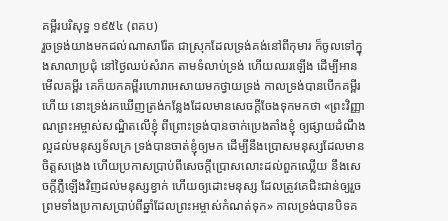គម្ពីរបរិសុទ្ធ ១៩៥៤ (ពគប)
រួចទ្រង់យាងមកដល់ណាសារ៉ែត ជាស្រុកដែលទ្រង់គង់នៅពីកុមារ ក៏ចូលទៅក្នុងសាលាប្រជុំ នៅថ្ងៃឈប់សំរាក តាមទំលាប់ទ្រង់ ហើយឈរឡើង ដើម្បីអានមើលគម្ពីរ គេក៏យកគម្ពីរហោរាអេសាយមកថ្វាយទ្រង់ កាលទ្រង់បានបើកគម្ពីរហើយ នោះទ្រង់រកឃើញត្រង់កន្លែងដែលមានសេចក្ដីចែងទុកមកថា «ព្រះវិញ្ញាណព្រះអម្ចាស់សណ្ឋិតលើខ្ញុំ ពីព្រោះទ្រង់បានចាក់ប្រេងតាំងខ្ញុំ ឲ្យផ្សាយដំណឹងល្អដល់មនុស្សទ័លក្រ ទ្រង់បានចាត់ខ្ញុំឲ្យមក ដើម្បីនឹងប្រោសមនុស្សដែលមានចិត្តសង្រេង ហើយប្រកាសប្រាប់ពីសេចក្ដីប្រោសលោះដល់ពួកឈ្លើយ នឹងសេចក្ដីភ្លឺឡើងវិញដល់មនុស្សខ្វាក់ ហើយឲ្យដោះមនុស្ស ដែលត្រូវគេជិះជាន់ឲ្យរួច ព្រមទាំងប្រកាសប្រាប់ពីឆ្នាំដែលព្រះអម្ចាស់កំណត់ទុក» កាលទ្រង់បានបិទគ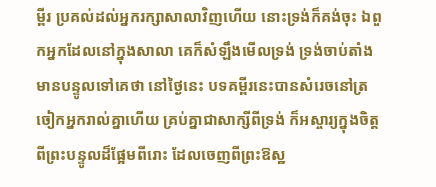ម្ពីរ ប្រគល់ដល់អ្នករក្សាសាលាវិញហើយ នោះទ្រង់ក៏គង់ចុះ ឯពួកអ្នកដែលនៅក្នុងសាលា គេក៏សំឡឹងមើលទ្រង់ ទ្រង់ចាប់តាំងមានបន្ទូលទៅគេថា នៅថ្ងៃនេះ បទគម្ពីរនេះបានសំរេចនៅត្រចៀកអ្នករាល់គ្នាហើយ គ្រប់គ្នាជាសាក្សីពីទ្រង់ ក៏អស្ចារ្យក្នុងចិត្តពីព្រះបន្ទូលដ៏ផ្អែមពីរោះ ដែលចេញពីព្រះឱស្ឋ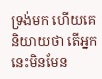ទ្រង់មក ហើយគេនិយាយថា តើអ្នកនេះមិនមែន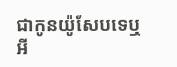ជាកូនយ៉ូសែបទេឬអី